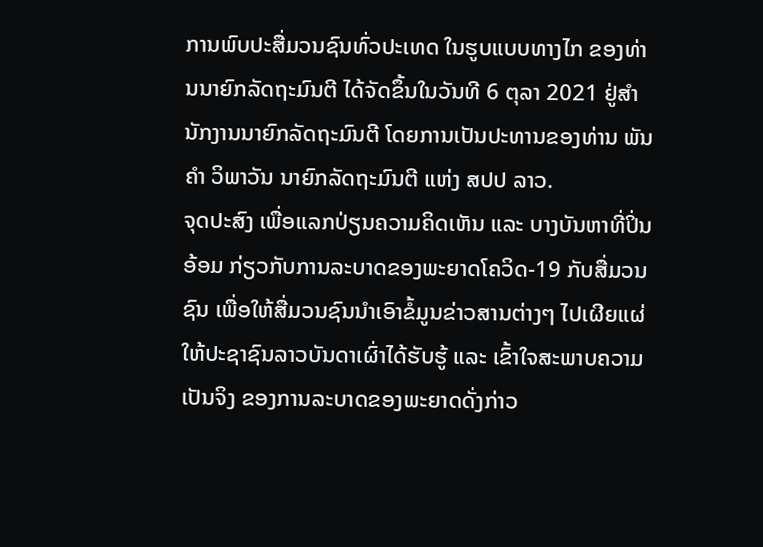ການພົບປະສື່ມວນຊົນທົ່ວປະເທດ ໃນຮູບແບບທາງໄກ ຂອງທ່ານນາຍົກລັດຖະມົນຕີ ໄດ້ຈັດຂຶ້ນໃນວັນທີ 6 ຕຸລາ 2021 ຢູ່ສຳນັກງານນາຍົກລັດຖະມົນຕີ ໂດຍການເປັນປະທານຂອງທ່ານ ພັນຄຳ ວິພາວັນ ນາຍົກລັດຖະມົນຕີ ແຫ່ງ ສປປ ລາວ.
ຈຸດປະສົງ ເພື່ອແລກປ່ຽນຄວາມຄິດເຫັນ ແລະ ບາງບັນຫາທີ່ປິ່ນອ້ອມ ກ່ຽວກັບການລະບາດຂອງພະຍາດໂຄວິດ-19 ກັບສື່ມວນຊົນ ເພື່ອໃຫ້ສື່ມວນຊົນນຳເອົາຂໍ້ມູນຂ່າວສານຕ່າງໆ ໄປເຜີຍແຜ່ໃຫ້ປະຊາຊົນລາວບັນດາເຜົ່າໄດ້ຮັບຮູ້ ແລະ ເຂົ້າໃຈສະພາບຄວາມເປັນຈິງ ຂອງການລະບາດຂອງພະຍາດດັ່ງກ່າວ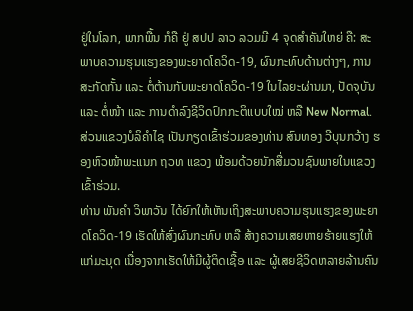ຢູ່ໃນໂລກ, ພາກພື້ນ ກໍຄື ຢູ່ ສປປ ລາວ ລວມມີ 4 ຈຸດສໍາຄັນໃຫຍ່ ຄື: ສະພາບຄວາມຮຸນແຮງຂອງພະຍາດໂຄວິດ-19, ຜົນກະທົບດ້ານຕ່າງໆ, ການສະກັດກັ້ນ ແລະ ຕໍ່ຕ້ານກັບພະຍາດໂຄວິດ-19 ໃນໄລຍະຜ່ານມາ, ປັດຈຸບັນ ແລະ ຕໍ່ໜ້າ ແລະ ການດຳລົງຊີວິດປົກກະຕິແບບໃໝ່ ຫລື New Normal.
ສ່ວນແຂວງບໍລິຄຳໄຊ ເປັນກຽດເຂົ້າຮ່ວມຂອງທ່ານ ສົນທອງ ວີບຸນກວ້າງ ຮອງຫົວໜ້າພະແນກ ຖວທ ແຂວງ ພ້ອມດ້ວຍນັກສື່ມວນຊົນພາຍໃນແຂວງ ເຂົ້າຮ່ວມ.
ທ່ານ ພັນຄຳ ວິພາວັນ ໄດ້ຍົກໃຫ້ເຫັນເຖິງສະພາບຄວາມຮຸນແຮງຂອງພະຍາດໂຄວິດ-19 ເຮັດໃຫ້ສົ່ງຜົນກະທົບ ຫລື ສ້າງຄວາມເສຍຫາຍຮ້າຍແຮງໃຫ້ແກ່ມະນຸດ ເນື່ອງຈາກເຮັດໃຫ້ມີຜູ້ຕິດເຊື້ອ ແລະ ຜູ້ເສຍຊີວິດຫລາຍລ້ານຄົນ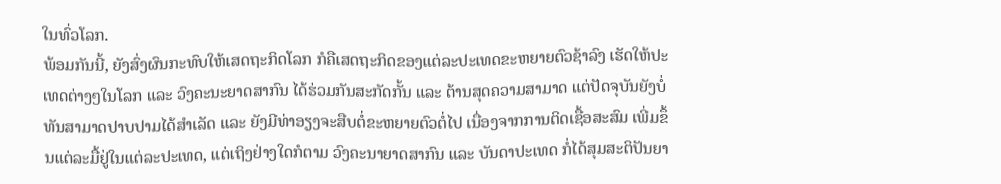ໃນທົ່ວໂລກ.
ພ້ອມກັນນີ້, ຍັງສົ່ງຜົນກະທົບໃຫ້ເສດຖະກິດໂລກ ກໍຄືເສດຖະກິດຂອງແຕ່ລະປະເທດຂະຫຍາຍຕົວຊ້າລົງ ເຮັດໃຫ້ປະເທດຕ່າງໆໃນໂລກ ແລະ ວົງຄະນະຍາດສາກົນ ໄດ້ຮ່ວມກັນສະກັດກັ້ນ ແລະ ຕ້ານສຸດຄວາມສາມາດ ແຕ່ປັດຈຸບັນຍັງບໍ່ທັນສາມາດປາບປາມໄດ້ສຳເລັດ ແລະ ຍັງມີທ່າອຽງຈະສືບຕໍ່ຂະຫຍາຍຕົວຕໍ່ໄປ ເນື່ອງຈາກການຕິດເຊື້ອສະສົມ ເພີ່ມຂຶ້ນແຕ່ລະມື້ຢູ່ໃນແຕ່ລະປະເທດ, ແຕ່ເຖິງຢ່າງໃດກໍຕາມ ວົງຄະນາຍາດສາກົນ ແລະ ບັນດາປະເທດ ກໍ່ໄດ້ສຸມສະຕິປັນຍາ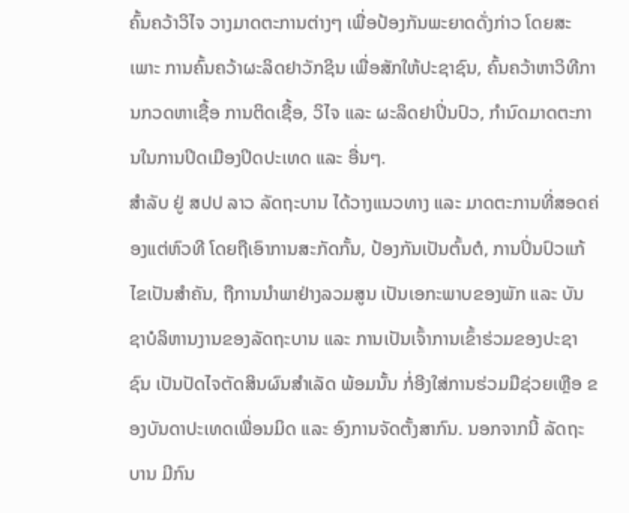ຄົ້ນຄວ້າວິໄຈ ວາງມາດຕະການຕ່າງໆ ເພື່ອປ້ອງກັນພະຍາດດັ່ງກ່າວ ໂດຍສະເພາະ ການຄົ້ນຄວ້າຜະລິດຢາວັກຊິນ ເພື່ອສັກໃຫ້ປະຊາຊົນ, ຄົ້ນຄວ້າຫາວິທີການກວດຫາເຊື້ອ ການຕິດເຊື້ອ, ວິໄຈ ແລະ ຜະລິດຢາປິ່ນປົວ, ກຳນົດມາດຕະການໃນການປິດເມືອງປິດປະເທດ ແລະ ອື່ນໆ.
ສຳລັບ ຢູ່ ສປປ ລາວ ລັດຖະບານ ໄດ້ວາງແນວທາງ ແລະ ມາດຕະການທີ່ສອດຄ່ອງແຕ່ຫົວທີ ໂດຍຖືເອົາການສະກັດກັ້ນ, ປ້ອງກັນເປັນຕົ້ນຕໍ, ການປິ່ນປົວແກ້ໄຂເປັນສຳຄັນ, ຖືການນຳພາຢ່າງລວມສູນ ເປັນເອກະພາບຂອງພັກ ແລະ ບັນຊາບໍລິຫານງານຂອງລັດຖະບານ ແລະ ການເປັນເຈົ້າການເຂົ້າຮ່ວມຂອງປະຊາຊົນ ເປັນປັດໄຈຕັດສິນຜົນສຳເລັດ ພ້ອມນັ້ນ ກໍ່ອີງໃສ່ການຮ່ວມມືຊ່ວຍເຫຼືອ ຂອງບັນດາປະເທດເພື່ອນມິດ ແລະ ອົງການຈັດຕັ້ງສາກົນ. ນອກຈາກນີ້ ລັດຖະບານ ມີກົນ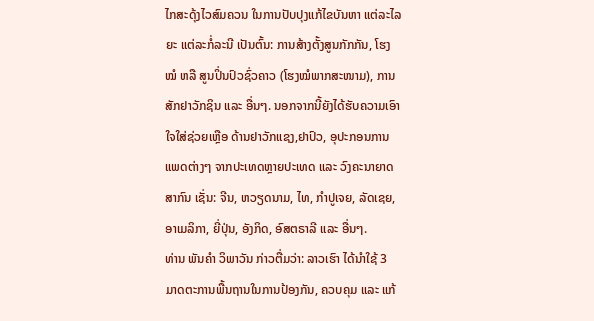ໄກສະດຸ້ງໄວສົມຄວນ ໃນການປັບປຸງແກ້ໄຂບັນຫາ ແຕ່ລະໄລຍະ ແຕ່ລະກໍ່ລະນີ ເປັນຕົ້ນ: ການສ້າງຕັ້ງສູນກັກກັນ, ໂຮງໝໍ ຫລື ສູນປິ່ນປົວຊົ່ວຄາວ (ໂຮງໝໍພາກສະໜາມ), ການສັກຢາວັກຊິນ ແລະ ອື່ນໆ. ນອກຈາກນີ້ຍັງໄດ້ຮັບຄວາມເອົາໃຈໃສ່ຊ່ວຍເຫຼືອ ດ້ານຢາວັກແຊງ,ຢາປົວ, ອຸປະກອນການແພດຕ່າງໆ ຈາກປະເທດຫຼາຍປະເທດ ແລະ ວົງຄະນາຍາດສາກົນ ເຊັ່ນ: ຈີນ, ຫວຽດນາມ, ໄທ, ກໍາປູເຈຍ, ລັດເຊຍ, ອາເມລິກາ, ຍີ່ປຸ່ນ, ອັງກິດ, ອົສຕຣາລີ ແລະ ອື່ນໆ.
ທ່ານ ພັນຄໍາ ວິພາວັນ ກ່າວຕື່ມວ່າ: ລາວເຮົາ ໄດ້ນໍາໃຊ້ 3 ມາດຕະການພື້ນຖານໃນການປ້ອງກັນ, ຄວບຄຸມ ແລະ ແກ້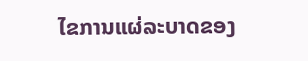ໄຂການແຜ່ລະບາດຂອງ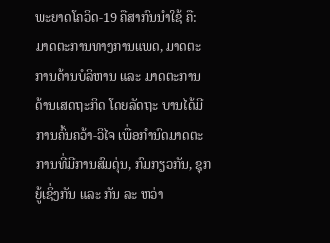ພະຍາດໂຄວິດ-19 ຄືສາກົນນໍາໃຊ້ ຄື: ມາດຕະການທາງການແພດ, ມາດຕະການດ້ານບໍລິຫານ ແລະ ມາດຕະການດ້ານເສດຖະກິດ ໂດຍລັດຖະ ບານໄດ້ມີການຄົ້ນຄວ້າ-ວິໄຈ ເພື່ອກໍານົດມາດຕະການທີ່ມີການສົມດຸ່ນ, ກົມກຽວກັນ, ຊຸກຍູ້ເຊິ່ງກັນ ແລະ ກັນ ລະ ຫວ່າ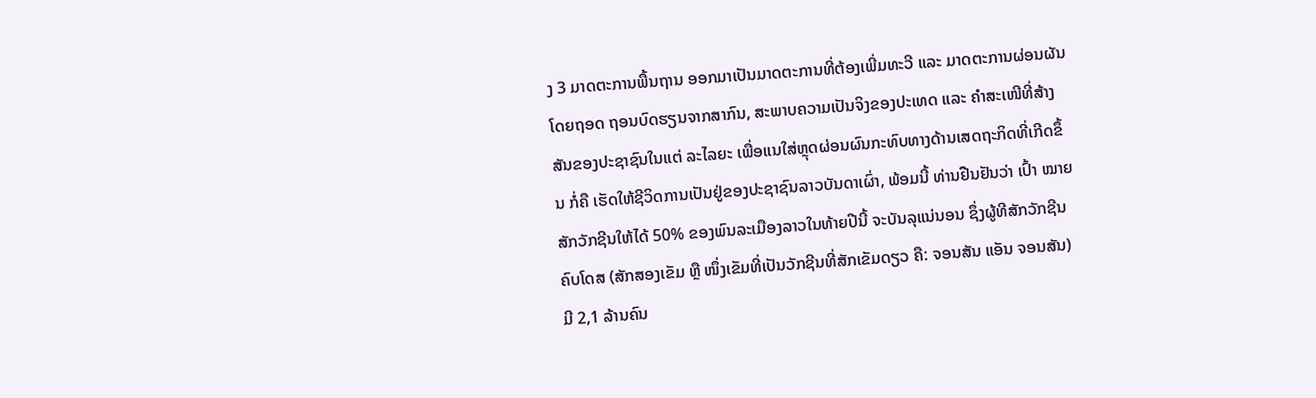ງ 3 ມາດຕະການພື້ນຖານ ອອກມາເປັນມາດຕະການທີ່ຕ້ອງເພີ່ມທະວີ ແລະ ມາດຕະການຜ່ອນຜັນ ໂດຍຖອດ ຖອນບົດຮຽນຈາກສາກົນ, ສະພາບຄວາມເປັນຈິງຂອງປະເທດ ແລະ ຄໍາສະເໜີທີ່ສ້າງສັນຂອງປະຊາຊົນໃນແຕ່ ລະໄລຍະ ເພື່ອແນໃສ່ຫຼຸດຜ່ອນຜົນກະທົບທາງດ້ານເສດຖະກິດທີ່ເກີດຂຶ້ນ ກໍ່ຄື ເຮັດໃຫ້ຊີວິດການເປັນຢູ່ຂອງປະຊາຊົນລາວບັນດາເຜົ່າ, ພ້ອມນີ້ ທ່ານຢືນຢັນວ່າ ເປົ້າ ໝາຍສັກວັກຊີນໃຫ້ໄດ້ 50% ຂອງພົນລະເມືອງລາວໃນທ້າຍປີນີ້ ຈະບັນລຸແນ່ນອນ ຊຶ່ງຜູ້ທີສັກວັກຊີນຄົບໂດສ (ສັກສອງເຂັມ ຫຼື ໜຶ່ງເຂັມທີ່ເປັນວັກຊີນທີ່ສັກເຂັມດຽວ ຄື: ຈອນສັນ ແອັນ ຈອນສັນ) ມີ 2,1 ລ້ານຄົນ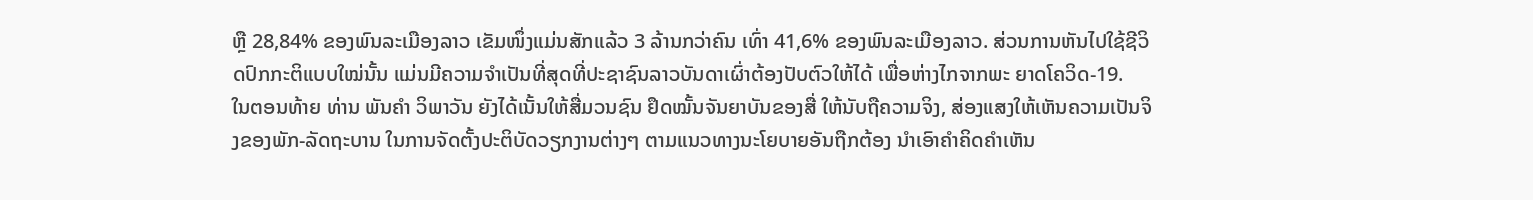ຫຼື 28,84% ຂອງພົນລະເມືອງລາວ ເຂັມໜຶ່ງແມ່ນສັກແລ້ວ 3 ລ້ານກວ່າຄົນ ເທົ່າ 41,6% ຂອງພົນລະເມືອງລາວ. ສ່ວນການຫັນໄປໃຊ້ຊີວິດປົກກະຕິແບບໃໝ່ນັ້ນ ແມ່ນມີຄວາມຈໍາເປັນທີ່ສຸດທີ່ປະຊາຊົນລາວບັນດາເຜົ່າຕ້ອງປັບຕົວໃຫ້ໄດ້ ເພື່ອຫ່າງໄກຈາກພະ ຍາດໂຄວິດ-19.
ໃນຕອນທ້າຍ ທ່ານ ພັນຄຳ ວິພາວັນ ຍັງໄດ້ເນັ້ນໃຫ້ສື່ມວນຊົນ ຢຶດໝັ້ນຈັນຍາບັນຂອງສື່ ໃຫ້ນັບຖືຄວາມຈິງ, ສ່ອງແສງໃຫ້ເຫັນຄວາມເປັນຈິງຂອງພັກ-ລັດຖະບານ ໃນການຈັດຕັ້ງປະຕິບັດວຽກງານຕ່າງໆ ຕາມແນວທາງນະໂຍບາຍອັນຖືກຕ້ອງ ນໍາເອົາຄໍາຄິດຄໍາເຫັນ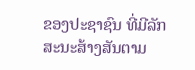ຂອງປະຊາຊົນ ທີ່ມີລັກສະນະສ້າງສັນຕາມ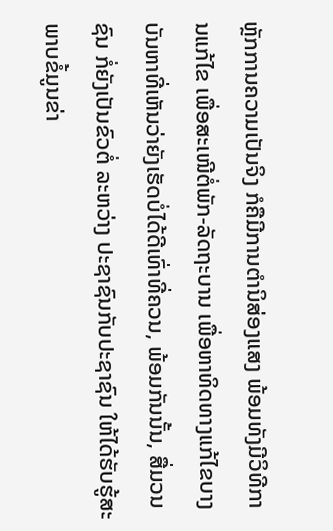ຫຼັກການຄວາມເປັນຈິງ ກໍຄືມີການຕຳນິສ່ອງແສງ ພ້ອມທັງມີວິທີການແກ້ໄຂ ເພື່ອສະເໜີຕໍ່ພັກ-ລັດຖະບານ ເພື່ອຫາທິດທາງແກ້ໄຂບາງບັນຫາທີ່ເຫັນວ່າຍັງເຮັດບໍ່ໄດ້ດີເທົ່າທີ່ຄວນ, ພ້ອມກັນນັ້ນ, ສື່ມວນຊົນ ກໍ່ຍັງເປັນຂົວຕໍ່ ລະຫວ່າງ ປະຊາຊົນກັບປະຊາຊົນ ໃຫ້ໄດ້ຮັບຮູ້ສະພາບຂໍ້ມູນຂ່າ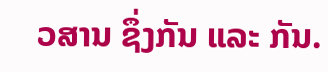ວສານ ຊຶ່ງກັນ ແລະ ກັນ.